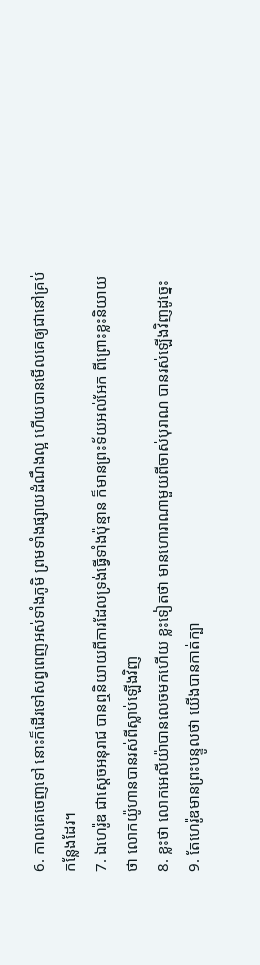6. កាលគេចេញទៅ នោះក៏ដើរទៅសព្វពេញអស់ទាំងភូមិ ព្រមទាំងផ្សាយដំណឹងល្អ ហើយបានមើលគេឲ្យជានៅគ្រប់កន្លែងដែរ។
7. ឯហេរ៉ូឌ ជាស្តេចអនុរាជ បានឮនិយាយពីការដែលទ្រង់ធ្វើទាំងប៉ុន្មាន ក៏មានព្រះទ័យអល់អែក ពីព្រោះខ្លះនិយាយថា លោកយ៉ូហានបានរស់ពីស្លាប់ឡើងវិញ
8. ខ្លះថា លោកអេលីយ៉ាបានលេចមកហើយ ខ្លះទៀតថា មានហោរាណាមួយពីចាស់បុរាណ បានរស់ឡើងវិញដូច្នេះ
9. តែហេរ៉ូឌមានព្រះបន្ទូលថា យើងបានកាត់ក្បា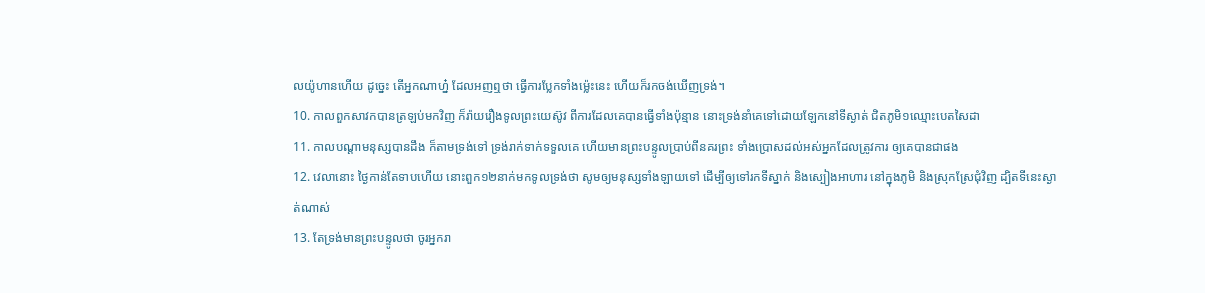លយ៉ូហានហើយ ដូច្នេះ តើអ្នកណាហ្ន៎ ដែលអញឮថា ធ្វើការប្លែកទាំងម៉្លេះនេះ ហើយក៏រកចង់ឃើញទ្រង់។
10. កាលពួកសាវកបានត្រឡប់មកវិញ ក៏រ៉ាយរឿងទូលព្រះយេស៊ូវ ពីការដែលគេបានធ្វើទាំងប៉ុន្មាន នោះទ្រង់នាំគេទៅដោយឡែកនៅទីស្ងាត់ ជិតភូមិ១ឈ្មោះបេតសៃដា
11. កាលបណ្តាមនុស្សបានដឹង ក៏តាមទ្រង់ទៅ ទ្រង់រាក់ទាក់ទទួលគេ ហើយមានព្រះបន្ទូលប្រាប់ពីនគរព្រះ ទាំងប្រោសដល់អស់អ្នកដែលត្រូវការ ឲ្យគេបានជាផង
12. វេលានោះ ថ្ងៃកាន់តែទាបហើយ នោះពួក១២នាក់មកទូលទ្រង់ថា សូមឲ្យមនុស្សទាំងឡាយទៅ ដើម្បីឲ្យទៅរកទីស្នាក់ និងស្បៀងអាហារ នៅក្នុងភូមិ និងស្រុកស្រែជុំវិញ ដ្បិតទីនេះស្ងាត់ណាស់
13. តែទ្រង់មានព្រះបន្ទូលថា ចូរអ្នករា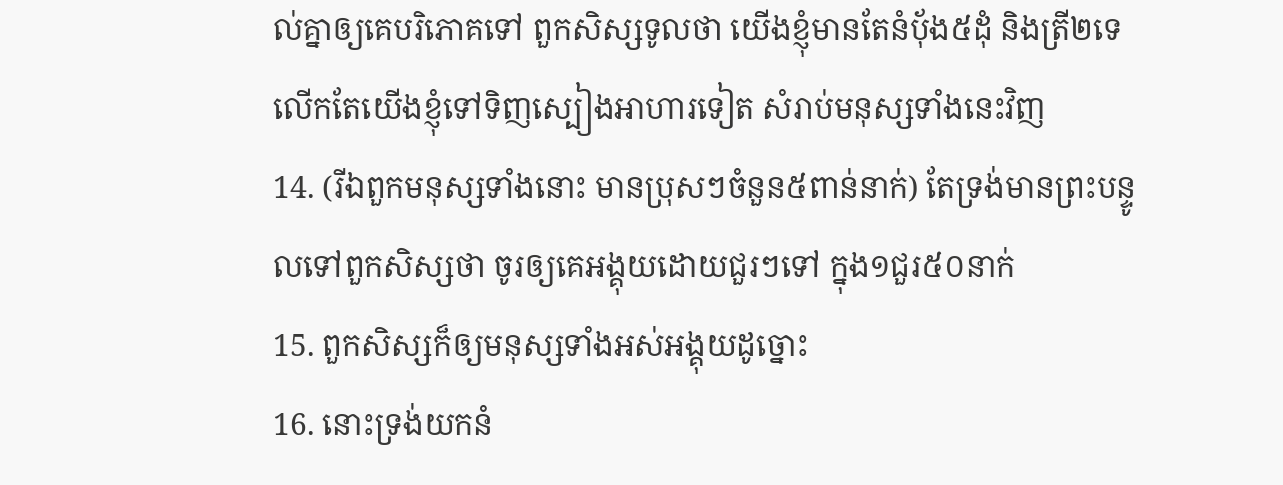ល់គ្នាឲ្យគេបរិភោគទៅ ពួកសិស្សទូលថា យើងខ្ញុំមានតែនំបុ័ង៥ដុំ និងត្រី២ទេ លើកតែយើងខ្ញុំទៅទិញស្បៀងអាហារទៀត សំរាប់មនុស្សទាំងនេះវិញ
14. (រីឯពួកមនុស្សទាំងនោះ មានប្រុសៗចំនួន៥ពាន់នាក់) តែទ្រង់មានព្រះបន្ទូលទៅពួកសិស្សថា ចូរឲ្យគេអង្គុយដោយជួរៗទៅ ក្នុង១ជួរ៥០នាក់
15. ពួកសិស្សក៏ឲ្យមនុស្សទាំងអស់អង្គុយដូច្នោះ
16. នោះទ្រង់យកនំ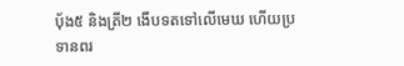បុ័ង៥ និងត្រី២ ងើបទតទៅលើមេឃ ហើយប្រទានពរ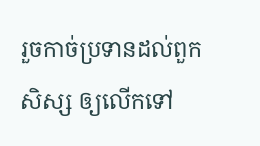រួចកាច់ប្រទានដល់ពួកសិស្ស ឲ្យលើកទៅ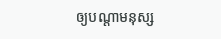ឲ្យបណ្តាមនុស្ស